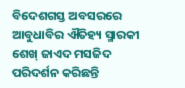ବିଦେଶଗସ୍ତ ଅବସରରେ ଆବୁଧାବିର ଐତିହ୍ୟ ସ୍ମାରକୀ ଶେଖ୍ ଜାଏଦ ମସଜିଦ ପରିଦର୍ଶନ କରିଛନ୍ତି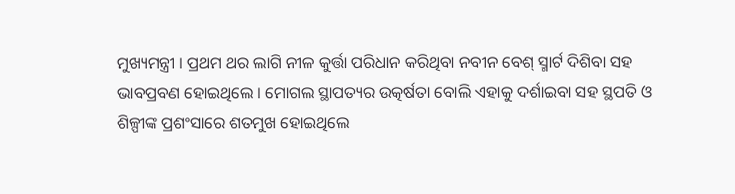ମୁଖ୍ୟମନ୍ତ୍ରୀ । ପ୍ରଥମ ଥର ଲାଗି ନୀଳ କୁର୍ତ୍ତା ପରିଧାନ କରିଥିବା ନବୀନ ବେଶ୍ ସ୍ମାର୍ଟ ଦିଶିବା ସହ ଭାବପ୍ରବଣ ହୋଇଥିଲେ । ମୋଗଲ ସ୍ଥାପତ୍ୟର ଉତ୍କର୍ଷତା ବୋଲି ଏହାକୁ ଦର୍ଶାଇବା ସହ ସ୍ଥପତି ଓ ଶିଳ୍ପୀଙ୍କ ପ୍ରଶଂସାରେ ଶତମୁଖ ହୋଇଥିଲେ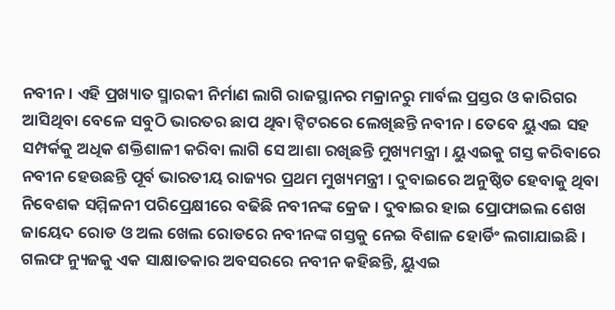ନବୀନ । ଏହି ପ୍ରଖ୍ୟାତ ସ୍ମାରକୀ ନିର୍ମାଣ ଲାଗି ରାଜସ୍ଥାନର ମକ୍ରାନରୁ ମାର୍ବଲ ପ୍ରସ୍ତର ଓ କାରିଗର ଆସିଥିବା ବେଳେ ସବୁଠି ଭାରତର ଛାପ ଥିବା ଟ୍ୱିଟରରେ ଲେଖିଛନ୍ତି ନବୀନ । ତେବେ ୟୁଏଇ ସହ ସମ୍ପର୍କକୁ ଅଧିକ ଶକ୍ତିଶାଳୀ କରିବା ଲାଗି ସେ ଆଶା ରଖିଛନ୍ତି ମୁଖ୍ୟମନ୍ତ୍ରୀ । ୟୁଏଇକୁ ଗସ୍ତ କରିବାରେ ନବୀନ ହେଉଛନ୍ତି ପୂର୍ବ ଭାରତୀୟ ରାଜ୍ୟର ପ୍ରଥମ ମୁଖ୍ୟମନ୍ତ୍ରୀ । ଦୁବାଇରେ ଅନୁଷ୍ଠିତ ହେବାକୁ ଥିବା ନିବେଶକ ସମ୍ମିଳନୀ ପରିପ୍ରେକ୍ଷୀରେ ବଢିଛି ନବୀନଙ୍କ କ୍ରେଜ । ଦୁବାଇର ହାଇ ପ୍ରୋଫାଇଲ ଶେଖ ଜାୟେଦ ରୋଡ ଓ ଅଲ ଖେଲ ରୋଡରେ ନବୀନଙ୍କ ଗସ୍ତକୁ ନେଇ ବିଶାଳ ହୋର୍ଡିଂ ଲଗାଯାଇଛି । ଗଲଫ ନ୍ୟୁଜକୁ ଏକ ସାକ୍ଷାତକାର ଅବସରରେ ନବୀନ କହିଛନ୍ତି, ୟୁଏଇ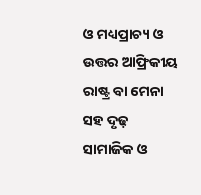ଓ ମଧ୍ୟପ୍ରାଚ୍ୟ ଓ ଉତ୍ତର ଆଫ୍ରିକୀୟ ରାଷ୍ଟ୍ର ବା ମେନା ସହ ଦୃଢ଼ ସାମାଜିକ ଓ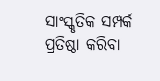ସାଂସ୍କୃତିକ ସମ୍ପର୍କ ପ୍ରତିଷ୍ଠା କରିବା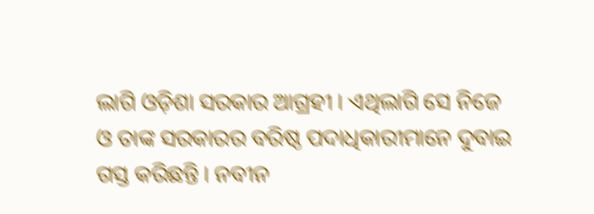ଲାଗି ଓଡ଼ିଶା ସରକାର ଆଗ୍ରହୀ । ଏଥିଲାଗି ସେ ନିଜେ ଓ ତାଙ୍କ ସରକାରର ବରିଷ୍ଠ ପଦାଧିକାରୀମାନେ ଦୁବାଇ ଗସ୍ତ କରିଛନ୍ତି । ନବୀନ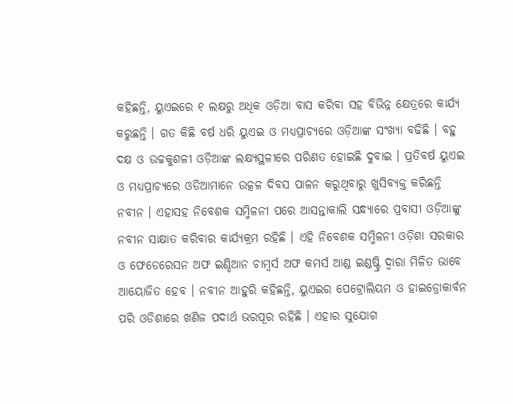କହିଛନ୍ତି, ୟୁଏଇରେ ୧ ଲକ୍ଷରୁ ଅଧିକ ଓଡ଼ିଆ ବାସ କରିବା ସହ ବିଭିନ୍ନ କ୍ଷେତ୍ରରେ କାର୍ଯ୍ୟ କରୁଛନ୍ତି । ଗତ କିଛି ବର୍ଷ ଧରି ୟୁଏଇ ଓ ମଧ୍ୟପ୍ରାଚ୍ୟରେ ଓଡ଼ିଆଙ୍କ ସଂଖ୍ୟା ବଢିଛି । ବହୁ ଦକ୍ଷ ଓ ଉଚ୍ଚକୁଶଳୀ ଓଡ଼ିଆଙ୍କ ଲକ୍ଷ୍ୟସ୍ଥଳୀରେ ପରିଣତ ହୋଇଛି ଦୁବାଇ । ପ୍ରତିବର୍ଷ ୟୁଏଇ ଓ ମଧ୍ୟପ୍ରାଚ୍ୟରେ ଓଡିଆମାନେ ଉତ୍କଳ ଦିବସ ପାଳନ କରୁଥିବାରୁ ଖୁସିବ୍ୟକ୍ତ କରିଛନ୍ତି ନବୀନ । ଏହାସହ ନିବେଶକ ସମ୍ମିଳନୀ ପରେ ଆସନ୍ତାକାଲି ସନ୍ଧ୍ୟାରେ ପ୍ରବାସୀ ଓଡ଼ିଆଙ୍କୁ ନବୀନ ସାକ୍ଷାତ କରିବାର କାର୍ଯ୍ୟକ୍ରମ ରହିଛି । ଏହି ନିବେଶକ ସମ୍ମିଳନୀ ଓଡ଼ିଶା ସରକାର ଓ ଫେଡେରେସନ ଅଫ ଇଣ୍ଡିଆନ ଚାମ୍ବର୍ସ ଅଫ କମର୍ସ ଆଣ୍ଡ ଇଣ୍ଡଷ୍ଟ୍ରି ଦ୍ୱାରା ମିଳିତ ଭାବେ ଆୟୋଜିତ ହେବ । ନବୀନ ଆହୁରି କହିଛନ୍ତି, ୟୁଏଇର ପେଟ୍ରୋଲିୟମ ଓ ହାଇଡ୍ରୋକାର୍ବନ ପରି ଓଡିଶାରେ ଖଣିଜ ପଦାର୍ଥ ଭରପୂର ରହିଛି । ଏହାର ସୁଯୋଗ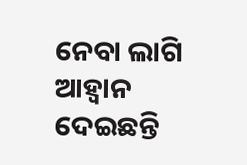ନେବା ଲାଗି ଆହ୍ୱାନ ଦେଇଛନ୍ତି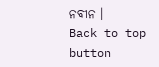ନବୀନ ।
Back to top button